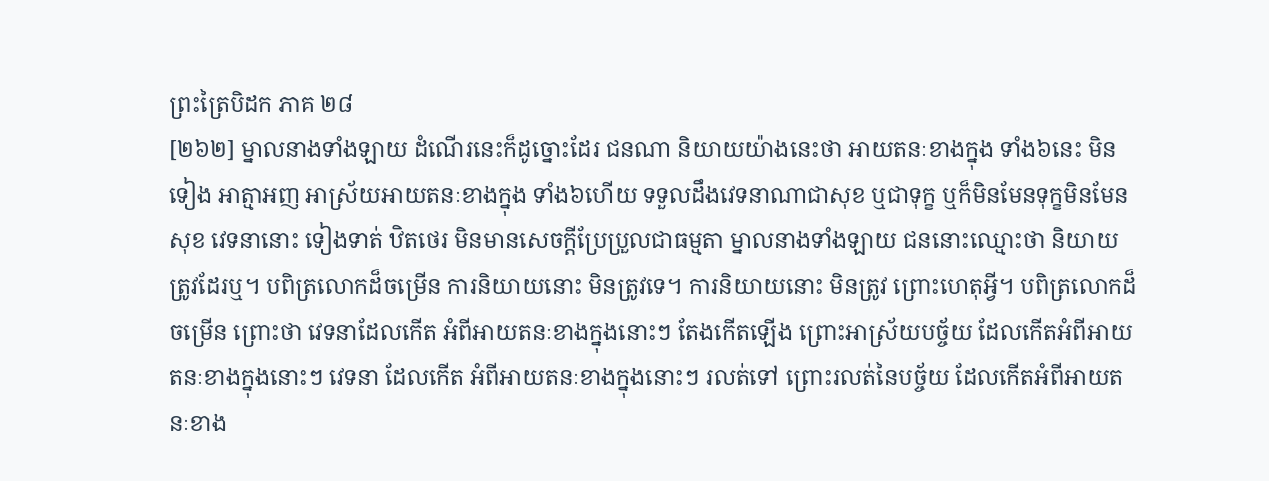ព្រះត្រៃបិដក ភាគ ២៨
[២៦២] ម្នាលនាងទាំងឡាយ ដំណើរនេះក៏ដូច្នោះដែរ ជនណា និយាយយ៉ាងនេះថា អាយតនៈខាងក្នុង ទាំង៦នេះ មិនទៀង អាត្មាអញ អាស្រ័យអាយតនៈខាងក្នុង ទាំង៦ហើយ ទទួលដឹងវេទនាណាជាសុខ ឬជាទុក្ខ ឬក៏មិនមែនទុក្ខមិនមែនសុខ វេទនានោះ ទៀងទាត់ ឋិតថេរ មិនមានសេចក្តីប្រែប្រួលជាធម្មតា ម្នាលនាងទាំងឡាយ ជននោះឈ្មោះថា និយាយត្រូវដែរឬ។ បពិត្រលោកដ៏ចម្រើន ការនិយាយនោះ មិនត្រូវទេ។ ការនិយាយនោះ មិនត្រូវ ព្រោះហេតុអ្វី។ បពិត្រលោកដ៏ចម្រើន ព្រោះថា វេទនាដែលកើត អំពីអាយតនៈខាងក្នុងនោះៗ តែងកើតឡើង ព្រោះអាស្រ័យបច្ច័យ ដែលកើតអំពីអាយតនៈខាងក្នុងនោះៗ វេទនា ដែលកើត អំពីអាយតនៈខាងក្នុងនោះៗ រលត់ទៅ ព្រោះរលត់នៃបច្ច័យ ដែលកើតអំពីអាយតនៈខាង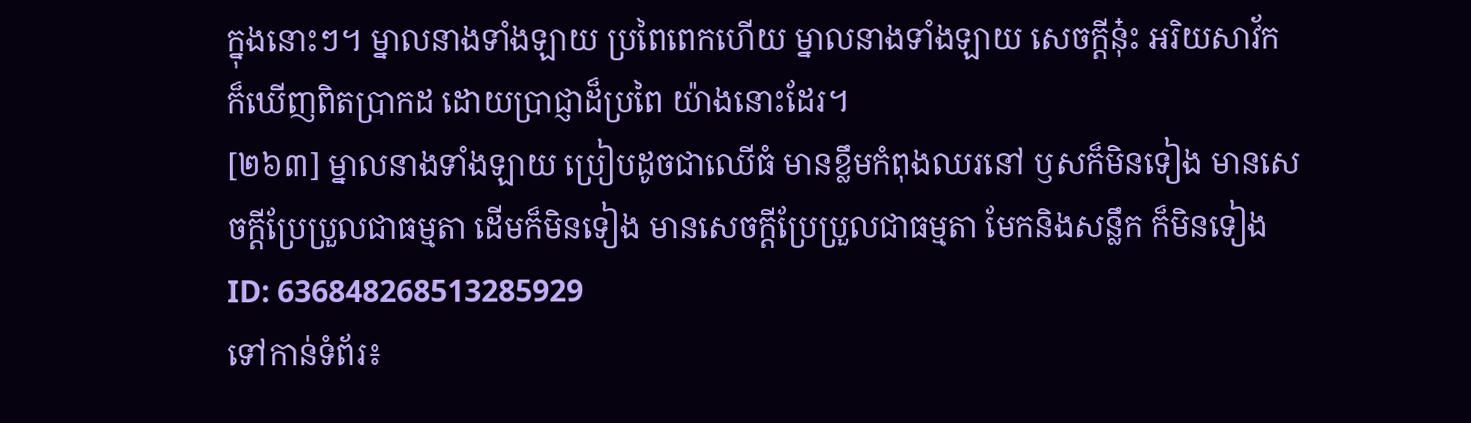ក្នុងនោះៗ។ ម្នាលនាងទាំងឡាយ ប្រពៃពេកហើយ ម្នាលនាងទាំងឡាយ សេចក្តីនុ៎ះ អរិយសាវ័ក ក៏ឃើញពិតប្រាកដ ដោយប្រាជ្ញាដ៏ប្រពៃ យ៉ាងនោះដែរ។
[២៦៣] ម្នាលនាងទាំងឡាយ ប្រៀបដូចជាឈើធំ មានខ្លឹមកំពុងឈរនៅ ឫសក៏មិនទៀង មានសេចក្តីប្រែប្រួលជាធម្មតា ដើមក៏មិនទៀង មានសេចក្តីប្រែប្រួលជាធម្មតា មែកនិងសន្លឹក ក៏មិនទៀង
ID: 636848268513285929
ទៅកាន់ទំព័រ៖